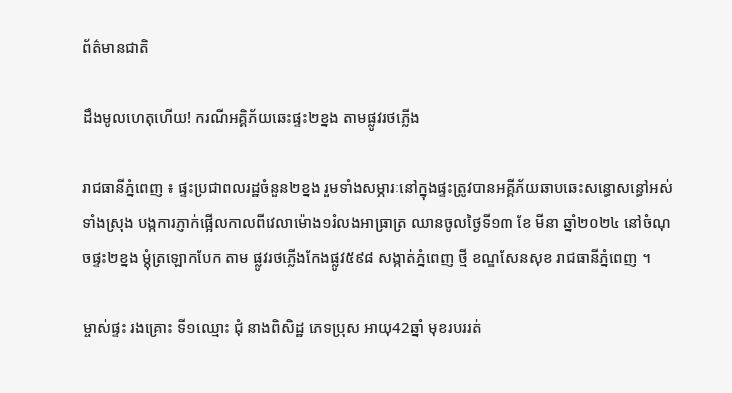ព័ត៌មានជាតិ

ដឹងមូលហេតុហើយ! ករណីអគ្គិភ័យឆេះផ្ទះ២ខ្នង តាមផ្លូវរថភ្លើង

រាជធានីភ្នំពេញ ៖ ផ្ទះប្រជាពលរដ្ឋចំនួន២ខ្នង រួមទាំងសម្ភារៈនៅក្នុងផ្ទះត្រូវបានអគ្គីភ័យឆាបឆេះសន្ធោសន្ធៅអស់ទាំងស្រុង បង្កការភ្ញាក់ផ្អើលកាលពីវេលាម៉ោង១រំលងអាធ្រាត្រ ឈានចូលថ្ងៃទី១៣ ខែ មីនា ឆ្នាំ២០២៤ នៅចំណុចផ្ទះ២ខ្នង ម្តុំត្រឡោកបែក តាម ផ្លូវរថភ្លើងកែងផ្លូវ៥៩៨ សង្កាត់ភ្នំពេញ ថ្មី ខណ្ឌសែនសុខ រាជធានីភ្នំពេញ ។

ម្ចាស់ផ្ទះ រងគ្រោះ ទី១ឈ្មោះ ជុំ នាងពិសិដ្ឋ ភេទប្រុស អាយុ42ឆ្នាំ មុខរបររត់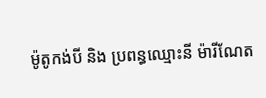ម៉ូតូកង់បី និង ប្រពន្ធឈ្មោះនី ម៉ារីណែត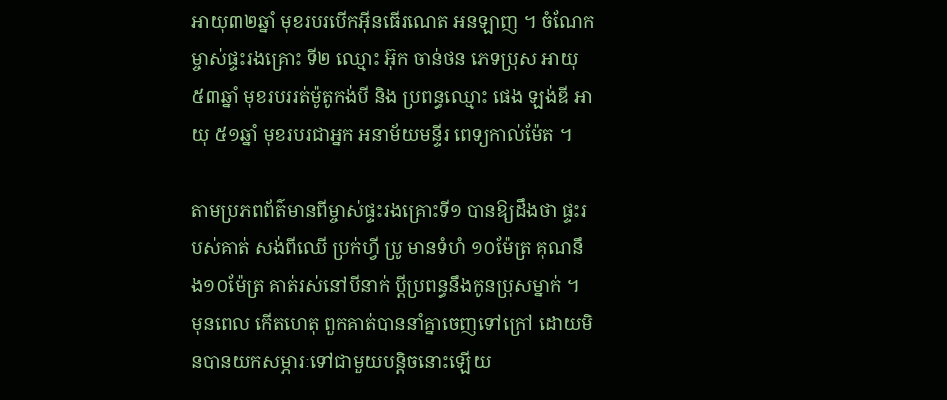អាយុ៣២ឆ្នាំ មុខរបរបើកអ៊ីនធើរណេត អនឡាញ ។ ចំណែកម្ចាស់ផ្ទះរងគ្រោះ ទី២ ឈ្មោះ អ៊ុក ចាន់ថន ភេទប្រុស អាយុ៥៣ឆ្នាំ មុខរបររត់ម៉ូតូកង់បី និង ប្រពន្ធឈ្មោះ ផេង ឡង់ឌី អាយុ ៥១ឆ្នាំ មុខរបរជាអ្នក អនាម័យមន្ទីរ ពេទ្យកាល់ម៉ែត ។

តាមប្រភពព័ត៌មានពីម្ចាស់ផ្ទះរងគ្រោះទី១ បានឱ្យដឹងថា ផ្ទះរបស់គាត់ សង់ពីឈើ ប្រក់ហ្វី ប្រូ មានទំហំ ១០ម៉ែត្រ គុណនឹង១០ម៉ែត្រ គាត់រស់នៅបីនាក់ ប្ដីប្រពន្ធនឹងកូនប្រុសម្នាក់ ។ មុនពេល កើតហេតុ ពួកគាត់បាននាំគ្នាចេញទៅក្រៅ ដោយមិនបានយកសម្ភារៈទៅជាមួយបន្តិចនោះឡើយ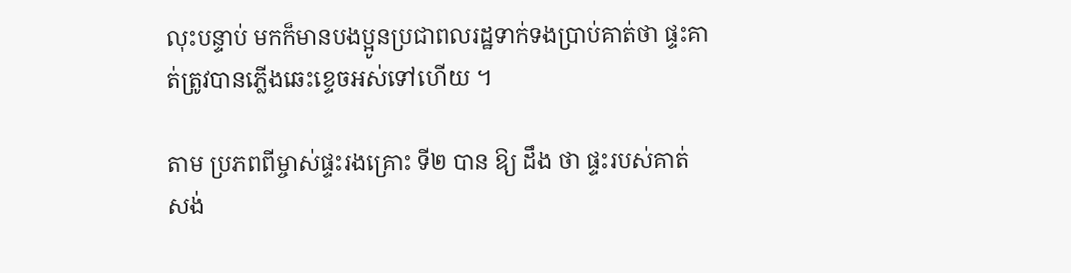លុះបន្ទាប់ មកក៏មានបងប្អូនប្រជាពលរដ្ឋទាក់ទងប្រាប់គាត់ថា ផ្ទះគាត់ត្រូវបានភ្លើងឆេះខ្ទេចអស់ទៅហើយ ។

តាម ប្រភពពីម្ចាស់ផ្ទះរងគ្រោះ ទី២ បាន ឱ្យ ដឹង ថា ផ្ទះរបស់គាត់ សង់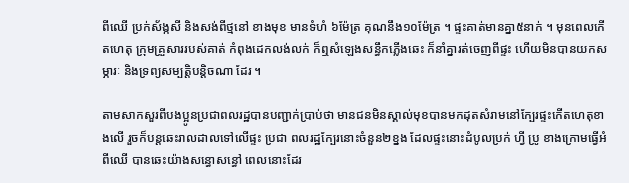ពីឈើ ប្រក់ស័ង្កសី និងសង់ពីថ្មនៅ ខាងមុខ មានទំហំ ៦ម៉ែត្រ គុណនឹង១០ម៉ែត្រ ។ ផ្ទះគាត់មានគ្នា៥នាក់ ។ មុនពេលកើតហេតុ ក្រុមគ្រួសាររបស់គាត់ កំពុងដេកលង់លក់ ក៏ឮសំឡេងសន្ធឹកភ្លើងឆេះ ក៏នាំគ្នារត់ចេញពីផ្ទះ ហើយមិនបានយកសម្ភារៈ និងទ្រព្យសម្បត្តិបន្តិចណា ដែរ ។

តាមសាកសួរពីបងប្អូនប្រជាពលរដ្ឋបានបញ្ជាក់ប្រាប់ថា មានជនមិនស្គាល់មុខបានមកដុតសំរាមនៅក្បែរផ្ទះកើតហេតុខាងលើ រួចក៏បន្តឆេះរាលដាលទៅលើផ្ទះ ប្រជា ពលរដ្ឋក្បែរនោះចំនួន២ខ្នង ដែលផ្ទះនោះដំបូលប្រក់ ហ្វី ប្រូ ខាងក្រោមធ្វើអំពីឈើ បានឆេះយ៉ាងសន្ធោសន្ធៅ ពេលនោះដែរ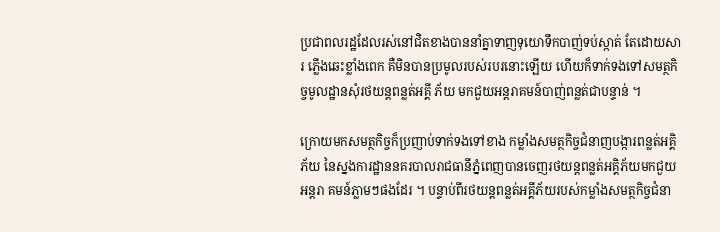ប្រជាពលរដ្ឋដែលរស់នៅជិតខាងបាននាំគ្នាទាញទុយោទឹកបាញ់ទប់ស្កាត់ តែដោយសារ ភ្លើងឆេះខ្លាំងពេក គឺមិនបានប្រមូលរបស់របរនោះឡើយ ហើយក៏ទាក់ទងទៅសមត្ថកិច្ចមូលដ្ឋានសុំរថយន្តពន្លត់អគ្គី ភ័យ មកជួយអន្តរាគមន៍បាញ់ពន្លត់ជាបន្ទាន់ ។

ក្រោយមកសមត្ថកិច្ចក៏ប្រញាប់ទាក់ទងទៅខាង កម្លាំងសមត្ថកិច្ចជំនាញបង្ការពន្លត់អគ្គិភ័យ នៃស្នងការដ្ឋាននគរបាលរាជធានីភ្នំពេញបានចេញរថយន្តពន្លត់អគ្គិភ័យមកជួយអន្តរា គមន៍ភ្លាមៗផងដែរ ។ បន្ទាប់ពីរថយន្តពន្លត់អគ្គីភ័យរបស់កម្លាំងសមត្ថកិច្ចជំនា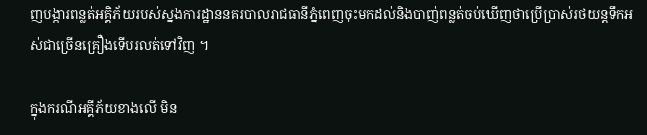ញបង្ការពន្លត់អគ្គិភ័យរបស់ស្នងការដ្ឋាននគរបាលរាជធានីភ្នំពេញចុះមកដល់និងបាញ់ពន្លត់ចប់ឃើញថាប្រើប្រាស់រថយន្តទឹកអស់ជាច្រើនគ្រឿងទើបរលត់ទៅវិញ ។

ក្នុងករណីអគ្គីភ័យខាងលើ មិន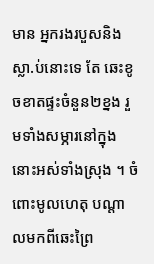មាន អ្នករងរបួសនិងស្លា.ប់នោះទេ តែ ឆេះខូចខាតផ្ទះចំនួន២ខ្នង រួមទាំងសម្ភារនៅក្នុងនោះអស់ទាំងស្រុង ។ ចំពោះមូលហេតុ បណ្តាលមកពីឆេះព្រៃ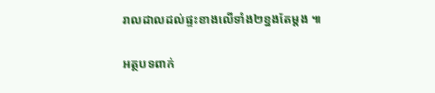រាលដាលដល់ផ្ទះខាងលើទាំង២ខ្នងតែម្តង ៕

អត្ថបទពាក់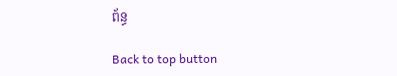ព័ន្ធ

Back to top button